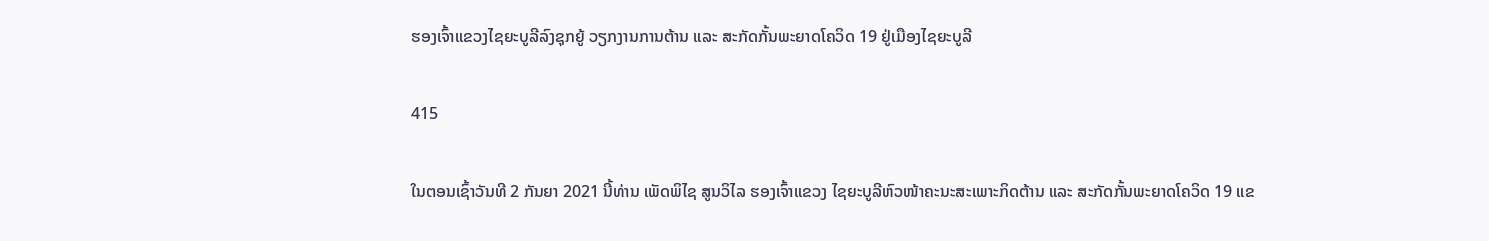ຮອງເຈົ້າແຂວງໄຊຍະບູລີລົງຊຸກຍູ້ ວຽກງານການຕ້ານ ແລະ ສະກັດກັ້ນພະຍາດໂຄວິດ 19 ຢູ່ເມືອງໄຊຍະບູລີ

415

ໃນຕອນເຊົ້າວັນທີ 2 ກັນຍາ 2021 ນີ້ທ່ານ ເພັດພິໄຊ ສູນວິໄລ ຮອງເຈົ້າແຂວງ ໄຊຍະບູລີຫົວໜ້າຄະນະສະເພາະກິດຕ້ານ ແລະ ສະກັດກັ້ນພະຍາດໂຄວິດ 19 ແຂ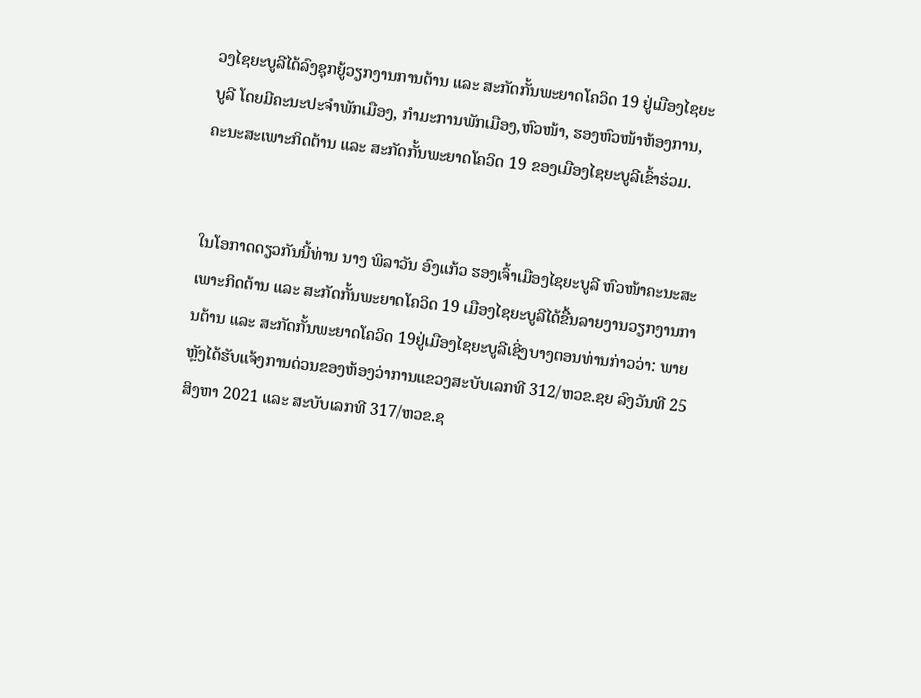ວງໄຊຍະບູລີໄດ້ລົງຊຸກຍູ້ວຽກງານການຕ້ານ ແລະ ສະກັດກັ້ນພະຍາດໂຄວິດ 19 ຢູ່ເມືອງໄຊຍະບູລີ ໂດຍມີຄະນະປະຈຳພັກເມືອງ, ກຳມະການພັກເມືອງ,ຫົວໜ້າ, ຮອງຫົວໜ້າຫ້ອງການ, ຄະນະສະເພາະກິດຕ້ານ ແລະ ສະກັດກັ້ນພະຍາດໂຄວິດ 19 ຂອງເມືອງໄຊຍະບູລີເຂົ້າຮ່ວມ.


ໃນໂອກາດດຽວກັນນີ້ທ່ານ ນາງ ພິລາວັນ ອົງແກ້ວ ຮອງເຈົ້າເມືອງໄຊຍະບູລີ ຫົວໜ້າຄະນະສະເພາະກິດຕ້ານ ແລະ ສະກັດກັ້ນພະຍາດໂຄວິດ 19 ເມືອງໄຊຍະບູລີໄດ້ຂື້ນລາຍງານວຽກງານການຕ້ານ ແລະ ສະກັດກັ້ນພະຍາດໂຄວິດ 19ຢູ່ເມືອງໄຊຍະບູລີເຊີ່ງບາງຕອນທ່ານກ່າວວ່າ: ພາຍຫຼັງໄດ້ຮັບແຈ້ງການດ່ວນຂອງຫ້ອງວ່າການແຂວງສະບັບເລກທີ 312/ຫວຂ.ຊຍ ລົງວັນທີ 25 ສິງຫາ 2021 ແລະ ສະບັບເລກທີ 317/ຫວຂ.ຊ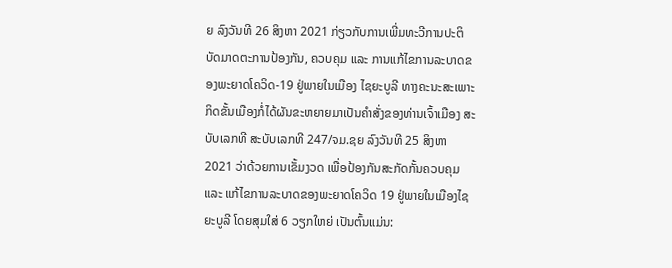ຍ ລົງວັນທີ 26 ສິງຫາ 2021 ກ່ຽວກັບການເພີ່ມທະວີການປະຕິບັດມາດຕະການປ້ອງກັນ, ຄວບຄຸມ ແລະ ການແກ້ໄຂການລະບາດຂອງພະຍາດໂຄວິດ-19 ຢູ່ພາຍໃນເມືອງ ໄຊຍະບູລີ ທາງຄະນະສະເພາະກິດຂັ້ນເມືອງກໍ່ໄດ້ຜັນຂະຫຍາຍມາເປັນຄໍາສັ່ງຂອງທ່ານເຈົ້າເມືອງ ສະບັບເລກທີ ສະບັບເລກທີ 247/ຈມ.ຊຍ ລົງວັນທີ 25 ສິງຫາ 2021 ວ່າດ້ວຍການເຂັ້ມງວດ ເພື່ອປ້ອງກັນສະກັດກັ້ນຄວບຄຸມ ແລະ ແກ້ໄຂການລະບາດຂອງພະຍາດໂຄວິດ 19 ຢູ່ພາຍໃນເມືອງໄຊຍະບູລີ ໂດຍສຸມໃສ່ 6 ວຽກໃຫຍ່ ເປັນຕົ້ນແມ່ນ: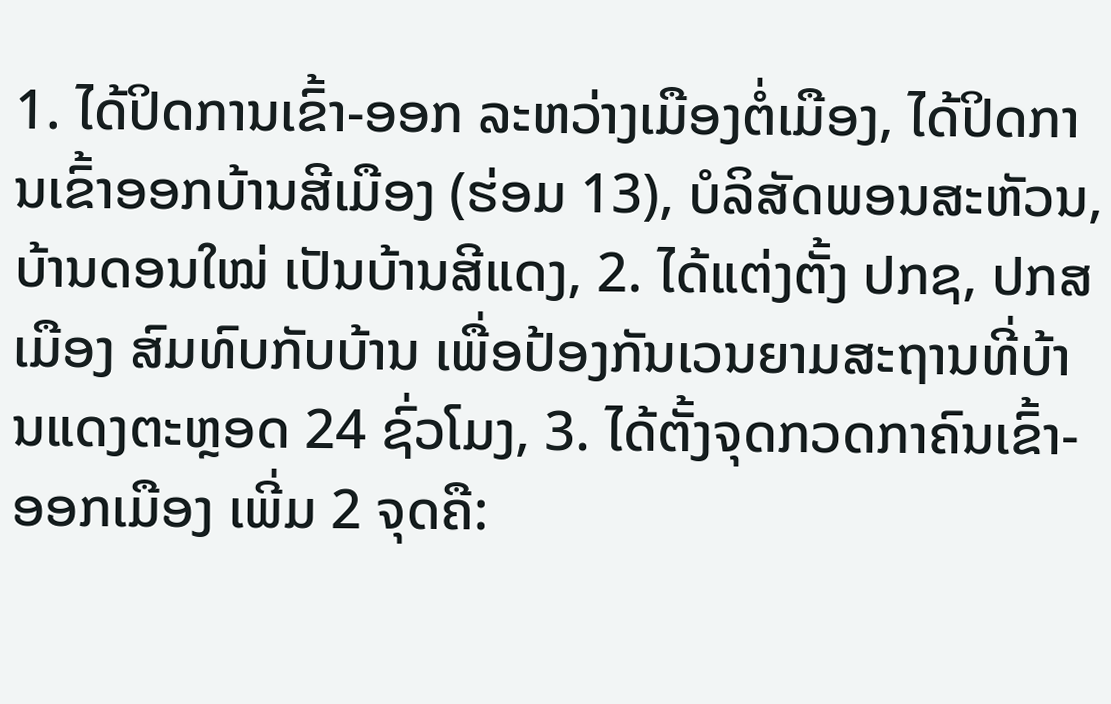1. ໄດ້ປິດການເຂົ້າ-ອອກ ລະຫວ່າງເມືອງຕໍ່ເມືອງ, ໄດ້ປິດການເຂົ້າອອກບ້ານສີເມືອງ (ຮ່ອມ 13), ບໍລິສັດພອນສະຫັວນ, ບ້ານດອນໃໝ່ ເປັນບ້ານສີແດງ, 2. ໄດ້ແຕ່ງຕັ້ງ ປກຊ, ປກສ ເມືອງ ສົມທົບກັບບ້ານ ເພື່ອປ້ອງກັນເວນຍາມສະຖານທີ່ບ້ານແດງຕະຫຼອດ 24 ຊົ່ວໂມງ, 3. ໄດ້ຕັ້ງຈຸດກວດກາຄົນເຂົ້າ-ອອກເມືອງ ເພີ່ມ 2 ຈຸດຄື: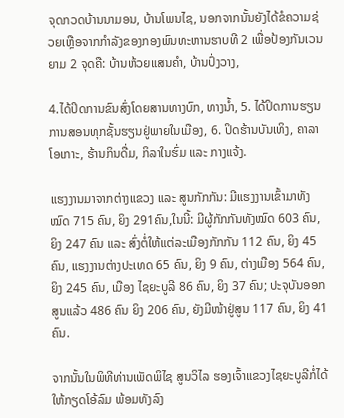ຈຸດກວດບ້ານນາມອນ, ບ້ານໂພນໄຊ, ນອກຈາກນັ້ນຍັງໄດ້ຂໍຄວາມຊ່ວຍເຫຼືອຈາກກໍາລັງຂອງກອງພົນທະຫານຮາບທີ 2 ເພື່ອປ້ອງກັນເວນຍາມ 2 ຈຸດຄື: ບ້ານຫ້ວຍແສນຄໍາ, ບ້ານປົ່ງວາງ,

4.ໄດ້ປິດການຂົນສົ່ງໂດຍສານທາງບົກ, ທາງນ້ຳ, 5. ໄດ້ປິດການຮຽນການສອນທຸກຊັ້ນຮຽນຢູ່ພາຍໃນເມືອງ, 6. ປິດຮ້ານບັນເທິງ, ຄາລາໂອເກາະ, ຮ້ານກິນດື່ມ, ກິລາໃນຮົ່ມ ແລະ ກາງແຈ້ງ.

ແຮງງານມາຈາກຕ່າງແຂວງ ແລະ ສູນກັກກັນ: ມີແຮງງານເຂົ້າມາທັງໝົດ 715 ຄົນ, ຍິງ 291ຄົນ,ໃນນີ້: ມີຜູ້ກັກກັນທັງໝົດ 603 ຄົນ, ຍິງ 247 ຄົນ ແລະ ສົ່ງຕໍ່ໃຫ້ແຕ່ລະເມືອງກັກກັນ 112 ຄົນ, ຍິງ 45 ຄົນ, ແຮງງານຕ່າງປະເທດ 65 ຄົນ, ຍິງ 9 ຄົນ, ຕ່າງເມືອງ 564 ຄົນ, ຍິງ 245 ຄົນ, ເມືອງ ໄຊຍະບູລີ 86 ຄົນ, ຍິງ 37 ຄົນ; ປະຈຸບັນອອກສູນແລ້ວ 486 ຄົນ ຍິງ 206 ຄົນ, ຍັງມີໜ້າຢູ່ສູນ 117 ຄົນ, ຍິງ 41 ຄົນ.

ຈາກນັ້ນໃນພິທີທ່ານເພັດພິໄຊ ສູນວິໄລ ຮອງເຈົ້າແຂວງໄຊຍະບູລີກໍ່ໄດ້ໃຫ້ກຽດໂອ້ລົມ ພ້ອມທັງລົງ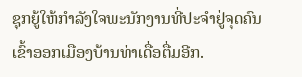ຊຸກຍູ້ໃຫ້ກຳລັງໃຈພະນັກງານທີ່ປະຈຳຢູ່ຈຸດຄົນເຂົ້າອອກເມືອງບ້ານທ່າເດື່ອຕື່ມອີກ.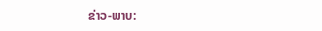ຂ່າວ-ພາບ: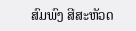ສົມພົງ ສີສະຫັວດ